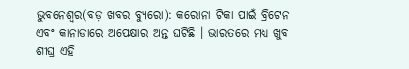ଭୁବନେଶ୍ୱର(ବଡ଼ ଖବର ବ୍ୟୁରୋ): କରୋନା ଟିକା ପାଇଁ ବ୍ରିଟେନ ଏବଂ କାନାଡାରେ ଅପେକ୍ଷାର ଅନ୍ତ ଘଟିଛି । ଭାରତରେ ମଧ୍ୟ ଖୁବ ଶୀଘ୍ର ଏହି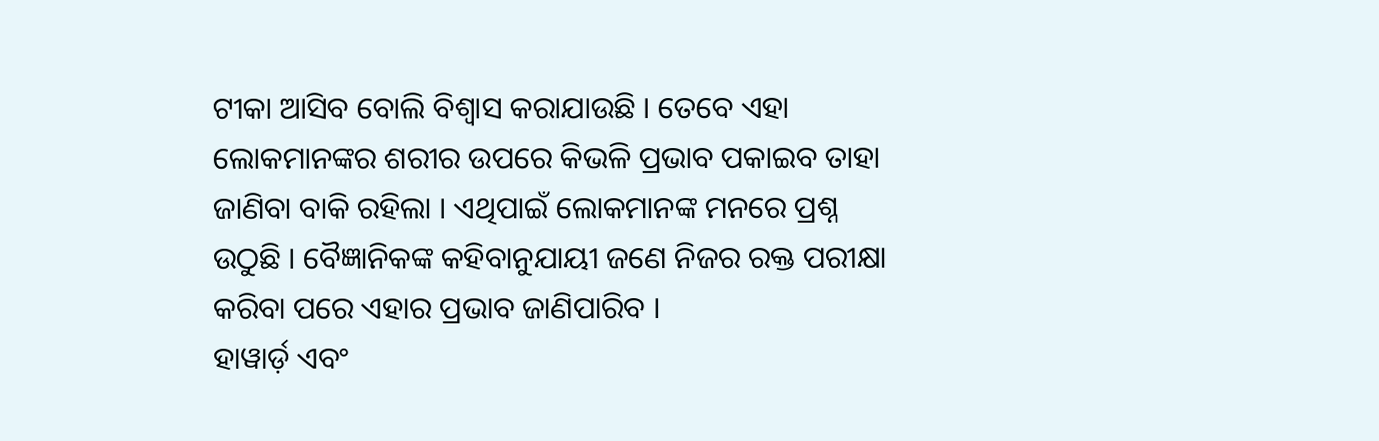ଟୀକା ଆସିବ ବୋଲି ବିଶ୍ୱାସ କରାଯାଉଛି । ତେବେ ଏହା ଲୋକମାନଙ୍କର ଶରୀର ଉପରେ କିଭଳି ପ୍ରଭାବ ପକାଇବ ତାହା ଜାଣିବା ବାକି ରହିଲା । ଏଥିପାଇଁ ଲୋକମାନଙ୍କ ମନରେ ପ୍ରଶ୍ନ ଉଠୁଛି । ବୈଜ୍ଞାନିକଙ୍କ କହିବାନୁଯାୟୀ ଜଣେ ନିଜର ରକ୍ତ ପରୀକ୍ଷା କରିବା ପରେ ଏହାର ପ୍ରଭାବ ଜାଣିପାରିବ ।
ହାୱାର୍ଡ଼ ଏବଂ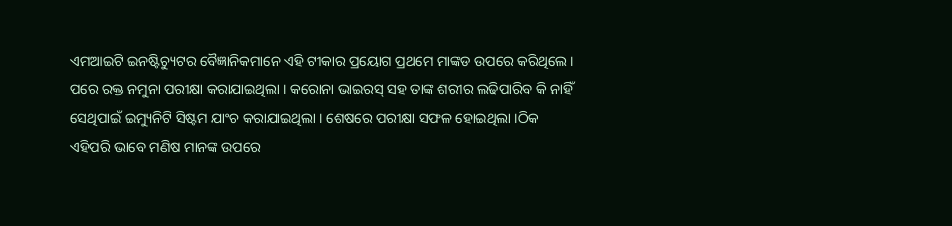ଏମଆଇଟି ଇନଷ୍ଟିଚ୍ୟୁଟର ବୈଜ୍ଞାନିକମାନେ ଏହି ଟୀକାର ପ୍ରୟୋଗ ପ୍ରଥମେ ମାଙ୍କଡ ଉପରେ କରିଥିଲେ । ପରେ ରକ୍ତ ନମୁନା ପରୀକ୍ଷା କରାଯାଇଥିଲା । କରୋନା ଭାଇରସ୍ ସହ ତାଙ୍କ ଶରୀର ଲଢିପାରିବ କି ନାହିଁ ସେଥିପାଇଁ ଇମ୍ୟୁନିଟି ସିଷ୍ଟମ ଯାଂଚ କରାଯାଇଥିଲା । ଶେଷରେ ପରୀକ୍ଷା ସଫଳ ହୋଇଥିଲା ।ଠିକ ଏହିପରି ଭାବେ ମଣିଷ ମାନଙ୍କ ଉପରେ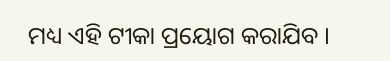ମଧ୍ୟ ଏହି ଟୀକା ପ୍ରୟୋଗ କରାଯିବ ।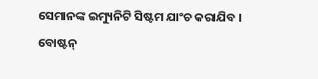ସେମାନଙ୍କ ଇମ୍ୟୁନିଟି ସିଷ୍ଟମ ଯାଂଚ କରାଯିବ । ବୋଷ୍ଟନ୍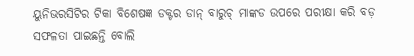ୟୁନିଭରସିଟିର ଟିକା ବିଶେଷଜ୍ଞ ଡକ୍ଟର ଡାନ୍ ବାରୁଚ୍ ମାଙ୍କଡ ଉପରେ ପରୀକ୍ଷା କରି ବଡ଼ ସଫଳତା ପାଇଛନ୍ତି ବୋଲି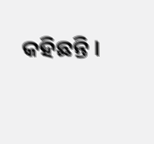କହିଛନ୍ତି ।